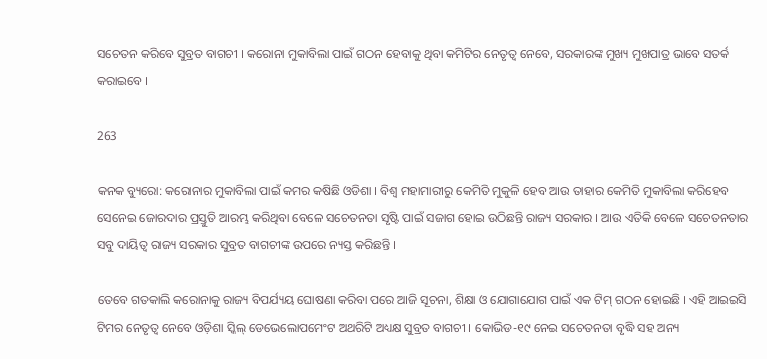ସଚେତନ କରିବେ ସୁବ୍ରତ ବାଗଚୀ । କରୋନା ମୁକାବିଲା ପାଇଁ ଗଠନ ହେବାକୁ ଥିବା କମିଟିର ନେତୃତ୍ୱ ନେବେ, ସରକାରଙ୍କ ମୁଖ୍ୟ ମୁଖପାତ୍ର ଭାବେ ସତର୍କ କରାଇବେ ।

263

କନକ ବ୍ୟୁରୋ: କରୋନାର ମୁକାବିଲା ପାଇଁ କମର କଷିଛି ଓଡିଶା । ବିଶ୍ୱ ମହାମାରୀରୁ କେମିତି ମୁକୁଳି ହେବ ଆଉ ତାହାର କେମିତି ମୁକାବିଲା କରିହେବ ସେନେଇ ଜୋରଦାର ପ୍ରସ୍ତୁତି ଆରମ୍ଭ କରିଥିବା ବେଳେ ସଚେତନତା ସୃଷ୍ଟି ପାଇଁ ସଜାଗ ହୋଇ ଉଠିଛନ୍ତି ରାଜ୍ୟ ସରକାର । ଆଉ ଏତିକି ବେଳେ ସଚେତନତାର ସବୁ ଦାୟିତ୍ୱ ରାଜ୍ୟ ସରକାର ସୁବ୍ରତ ବାଗଚୀଙ୍କ ଉପରେ ନ୍ୟସ୍ତ କରିଛନ୍ତି ।

ତେବେ ଗତକାଲି କରୋନାକୁ ରାଜ୍ୟ ବିପର୍ଯ୍ୟୟ ଘୋଷଣା କରିବା ପରେ ଆଜି ସୂଚନା, ଶିକ୍ଷା ଓ ଯୋଗାଯୋଗ ପାଇଁ ଏକ ଟିମ୍ ଗଠନ ହୋଇଛି । ଏହି ଆଇଇସି ଟିମର ନେତୃତ୍ୱ ନେବେ ଓଡ଼ିଶା ସ୍କିଲ୍ ଡେଭେଲୋପମେଂଟ ଅଥରିଟି ଅଧ୍ୟକ୍ଷ ସୁବ୍ରତ ବାଗଚୀ । କୋଭିଡ-୧୯ ନେଇ ସଚେତନତା ବୃଦ୍ଧି ସହ ଅନ୍ୟ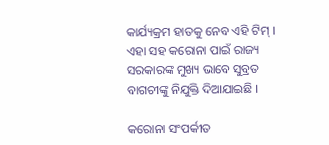କାର୍ଯ୍ୟକ୍ରମ ହାତକୁ ନେବ ଏହି ଟିମ୍ । ଏହା ସହ କରୋନା ପାଇଁ ରାଜ୍ୟ ସରକାରଙ୍କ ମୁଖ୍ୟ ଭାବେ ସୁବ୍ରତ ବାଗଚୀଙ୍କୁ ନିଯୁକ୍ତି ଦିଆଯାଇଛି ।

କରୋନା ସଂପର୍କୀତ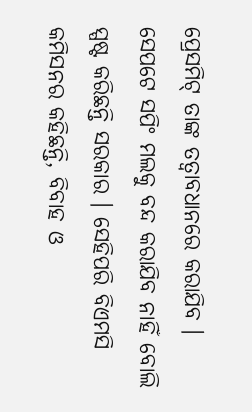ପ୍ରେସମିଟ୍ ତାଙ୍କ ତତ୍ୱାବଧାନରେ କରାଯିବ । ସେପଟେ ସପିଂ ମଲକୁ ବନ୍ଦ କରାଯିବ ନାହିଁ ବୋଲି ସ୍ପଷ୍ଟ କରିଛନ୍ତି ସରକାର । ସେହିପରି ବିଏମସି କମିସନର କହିଛନ୍ତି, ବିବାହ ଓ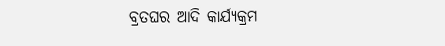ବ୍ରତଘର ଆଦି କାର୍ଯ୍ୟକ୍ରମ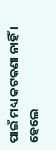ପାଇଁ ମଧ୍ୟ କଟକଣା ନାହିଁ । ହେଲେ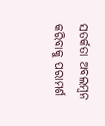ସତର୍କତା ଅବଲମ୍ବନ କରିବାକୁ ପରାମର୍ଶ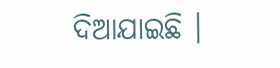ଦିଆଯାଇଛି ।